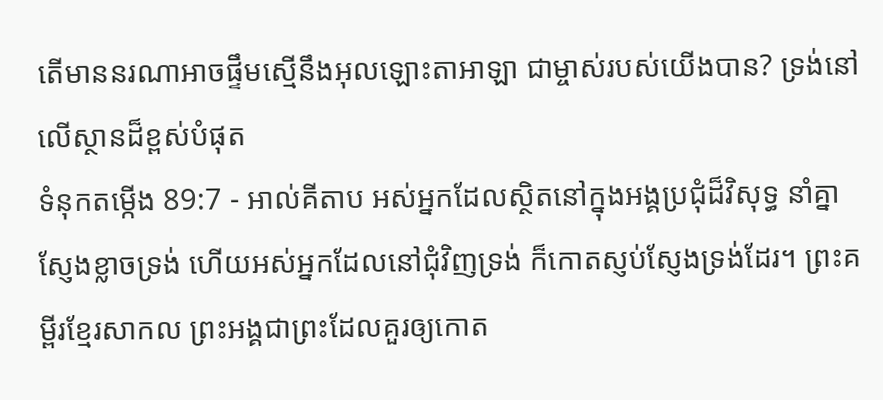តើមាននរណាអាចផ្ទឹមស្មើនឹងអុលឡោះតាអាឡា ជាម្ចាស់របស់យើងបាន? ទ្រង់នៅលើស្ថានដ៏ខ្ពស់បំផុត
ទំនុកតម្កើង 89:7 - អាល់គីតាប អស់អ្នកដែលស្ថិតនៅក្នុងអង្គប្រជុំដ៏វិសុទ្ធ នាំគ្នាស្ញែងខ្លាចទ្រង់ ហើយអស់អ្នកដែលនៅជុំវិញទ្រង់ ក៏កោតស្ញប់ស្ញែងទ្រង់ដែរ។ ព្រះគម្ពីរខ្មែរសាកល ព្រះអង្គជាព្រះដែលគួរឲ្យកោត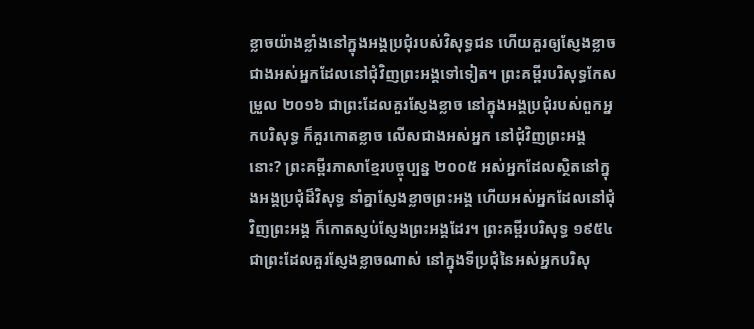ខ្លាចយ៉ាងខ្លាំងនៅក្នុងអង្គប្រជុំរបស់វិសុទ្ធជន ហើយគួរឲ្យស្ញែងខ្លាចជាងអស់អ្នកដែលនៅជុំវិញព្រះអង្គទៅទៀត។ ព្រះគម្ពីរបរិសុទ្ធកែសម្រួល ២០១៦ ជាព្រះដែលគួរស្ញែងខ្លាច នៅក្នុងអង្គប្រជុំរបស់ពួកអ្នកបរិសុទ្ធ ក៏គួរកោតខ្លាច លើសជាងអស់អ្នក នៅជុំវិញព្រះអង្គនោះ? ព្រះគម្ពីរភាសាខ្មែរបច្ចុប្បន្ន ២០០៥ អស់អ្នកដែលស្ថិតនៅក្នុងអង្គប្រជុំដ៏វិសុទ្ធ នាំគ្នាស្ញែងខ្លាចព្រះអង្គ ហើយអស់អ្នកដែលនៅជុំវិញព្រះអង្គ ក៏កោតស្ញប់ស្ញែងព្រះអង្គដែរ។ ព្រះគម្ពីរបរិសុទ្ធ ១៩៥៤ ជាព្រះដែលគួរស្ញែងខ្លាចណាស់ នៅក្នុងទីប្រជុំនៃអស់អ្នកបរិសុ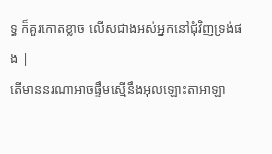ទ្ធ ក៏គួរកោតខ្លាច លើសជាងអស់អ្នកនៅជុំវិញទ្រង់ផង |
តើមាននរណាអាចផ្ទឹមស្មើនឹងអុលឡោះតាអាឡា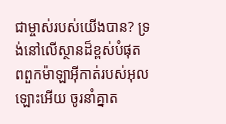ជាម្ចាស់របស់យើងបាន? ទ្រង់នៅលើស្ថានដ៏ខ្ពស់បំផុត
ពពួកម៉ាឡាអ៊ីកាត់របស់អុលឡោះអើយ ចូរនាំគ្នាត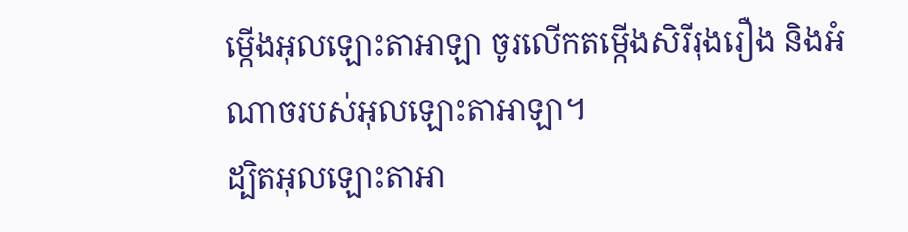ម្កើងអុលឡោះតាអាឡា ចូរលើកតម្កើងសិរីរុងរឿង និងអំណាចរបស់អុលឡោះតាអាឡា។
ដ្បិតអុលឡោះតាអា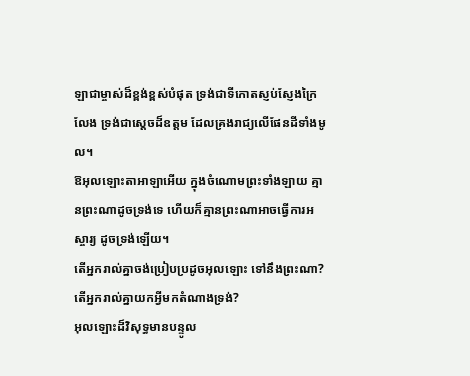ឡាជាម្ចាស់ដ៏ខ្ពង់ខ្ពស់បំផុត ទ្រង់ជាទីកោតស្ញប់ស្ញែងក្រៃលែង ទ្រង់ជាស្តេចដ៏ឧត្ដម ដែលគ្រងរាជ្យលើផែនដីទាំងមូល។
ឱអុលឡោះតាអាឡាអើយ ក្នុងចំណោមព្រះទាំងឡាយ គ្មានព្រះណាដូចទ្រង់ទេ ហើយក៏គ្មានព្រះណាអាចធ្វើការអស្ចារ្យ ដូចទ្រង់ឡើយ។
តើអ្នករាល់គ្នាចង់ប្រៀបប្រដូចអុលឡោះ ទៅនឹងព្រះណា? តើអ្នករាល់គ្នាយកអ្វីមកតំណាងទ្រង់?
អុលឡោះដ៏វិសុទ្ធមានបន្ទូល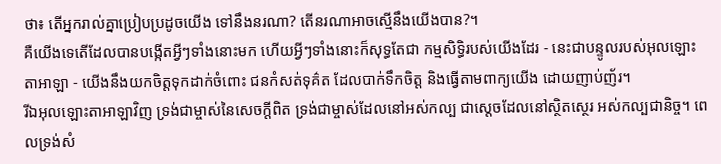ថា៖ តើអ្នករាល់គ្នាប្រៀបប្រដូចយើង ទៅនឹងនរណា? តើនរណាអាចស្មើនឹងយើងបាន?។
គឺយើងទេតើដែលបានបង្កើតអ្វីៗទាំងនោះមក ហើយអ្វីៗទាំងនោះក៏សុទ្ធតែជា កម្មសិទ្ធិរបស់យើងដែរ - នេះជាបន្ទូលរបស់អុលឡោះតាអាឡា - យើងនឹងយកចិត្តទុកដាក់ចំពោះ ជនកំសត់ទុគ៌ត ដែលបាក់ទឹកចិត្ត និងធ្វើតាមពាក្យយើង ដោយញាប់ញ័រ។
រីឯអុលឡោះតាអាឡាវិញ ទ្រង់ជាម្ចាស់នៃសេចក្ដីពិត ទ្រង់ជាម្ចាស់ដែលនៅអស់កល្ប ជាស្តេចដែលនៅស្ថិតស្ថេរ អស់កល្បជានិច្ច។ ពេលទ្រង់សំ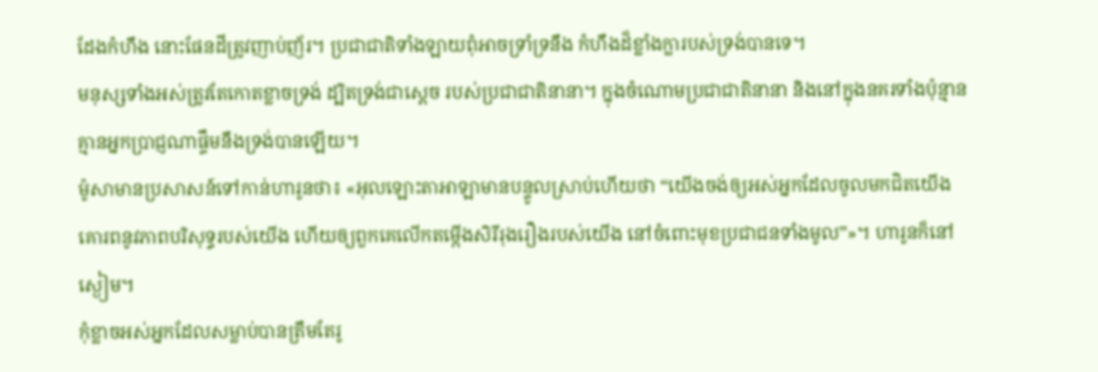ដែងកំហឹង នោះផែនដីត្រូវញាប់ញ័រ។ ប្រជាជាតិទាំងឡាយពុំអាចទ្រាំទ្រនឹង កំហឹងដ៏ខ្លាំងក្លារបស់ទ្រង់បានទេ។
មនុស្សទាំងអស់ត្រូវតែកោតខ្លាចទ្រង់ ដ្បិតទ្រង់ជាស្តេច របស់ប្រជាជាតិនានា។ ក្នុងចំណោមប្រជាជាតិនានា និងនៅក្នុងនគរទាំងប៉ុន្មាន គ្មានអ្នកប្រាជ្ញណាផ្ទឹមនឹងទ្រង់បានឡើយ។
ម៉ូសាមានប្រសាសន៍ទៅកាន់ហារូនថា៖ «អុលឡោះតាអាឡាមានបន្ទូលស្រាប់ហើយថា “យើងចង់ឲ្យអស់អ្នកដែលចូលមកជិតយើង គោរពនូវភាពបរិសុទ្ធរបស់យើង ហើយឲ្យពួកគេលើកតម្កើងសិរីរុងរឿងរបស់យើង នៅចំពោះមុខប្រជាជនទាំងមូល”»។ ហារូនក៏នៅស្ងៀម។
កុំខ្លាចអស់អ្នកដែលសម្លាប់បានត្រឹមតែរូ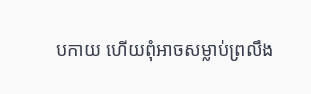បកាយ ហើយពុំអាចសម្លាប់ព្រលឹង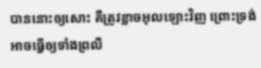បាននោះឲ្យសោះ គឺត្រូវខ្លាចអុលឡោះវិញ ព្រោះទ្រង់អាចធ្វើឲ្យទាំងព្រលឹ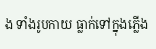ង ទាំងរូបកាយ ធ្លាក់ទៅក្នុងភ្លើង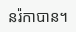នរ៉កាបាន។